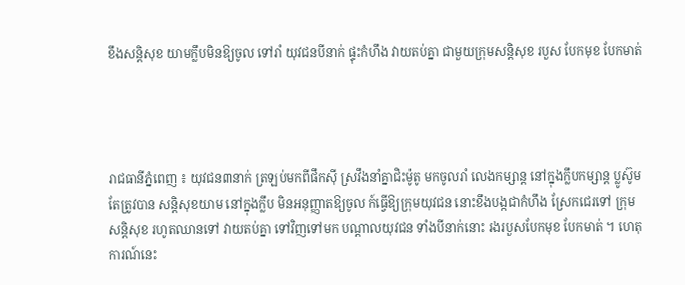ខឹងសន្តិសុខ យាមក្លឹបមិនឱ្យចូល ទៅរាំ យុវជនបីនាក់ ផ្ទុះកំហឹង វាយតប់គ្នា ជាមួយក្រុមសន្តិសុខ របួស បែកមុខ បែកមាត់




រាជធានីភ្នំពេញ ៖ យុវជន៣នាក់ ត្រឡប់មកពីផឹកស៊ី ស្រវឹងនាំគ្នាជិះម៉ូតូ មកចូលរាំ លេងកម្សាន្ត នៅក្នុងក្លឹបកម្សាន្ត ប្លូស៊ូម តែត្រូវបាន សន្តិសុខយាម នៅក្នុងក្លឹប មិនអនុញ្ញាតឱ្យចូល ក៍ធ្វើឱ្យក្រុមយុវជន នោះខឹងបង្កជាកំហឹង ស្រែកជេរទៅ ក្រុមសន្តិសុខ រហូតឈានទៅ វាយតប់គ្នា ទៅវិញទៅមក បណ្តាលយុវជន ទាំងបីនាក់នោះ រងរបួសបែកមុខ បែកមាត់ ។ ហេតុការណ៍នេះ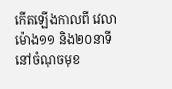កើតឡើងកាលពី វេលាម៉ោង១១ និង២០នាទី នៅចំណុចមុខ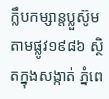ក្លឹបកម្សាន្តប្លួស៊ូម តាមផ្លូវ១៩៨៦ ស្ថិតក្នុងសង្កាត់ ភ្នំពេ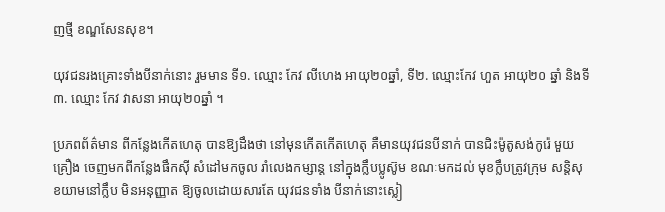ញថ្មី ខណ្ឌសែនសុខ។

យុវជនរងគ្រោះទាំងបីនាក់នោះ រួមមាន ទី១. ឈ្មោះ កែវ លីហេង អាយុ២០ឆ្នាំ, ទី២. ឈ្មោះកែវ ហួត អាយុ២០ ឆ្នាំ និងទី៣. ឈ្មោះ កែវ វាសនា អាយុ២០ឆ្នាំ ។

ប្រភពព័ត៌មាន ពីកន្លែងកើតហេតុ បានឱ្យដឹងថា នៅមុនកើតកើតហេតុ គឺមានយុវជនបីនាក់ បានជិះម៉ូតូសង់កូរ៉េ មួយគ្រឿង ចេញមកពីកន្លែងផឹកស៊ី សំដៅមកចូល រាំលេងកម្សាន្ត នៅក្នុងក្លឹបប្លូស៊ូម ខណៈមកដល់ មុខក្លឹបត្រូវក្រុម សន្តិសុខយាមនៅក្លឹប មិនអនុញ្ញាត ឱ្យចូលដោយសារតែ យុវជនទាំង បីនាក់នោះស្លៀ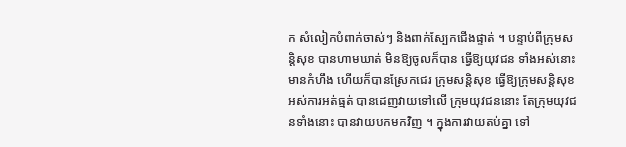ក សំលៀកបំពាក់ចាស់ៗ និងពាក់ស្បែកជើងផ្ទាត់ ។ បន្ទាប់ពីក្រុមសន្តិសុខ បានហាមឃាត់ មិនឱ្យចូលក៏បាន ធ្វើឱ្យយុវជន ទាំងអស់នោះ មានកំហឹង ហើយក៏បានស្រែកជេរ ក្រុមសន្តិសុខ ធ្វើឱ្យក្រុមសន្តិសុខ អស់ការអត់ធ្មត់ បានដេញវាយទៅលើ ក្រុមយុវជននោះ តែក្រុមយុវជនទាំងនោះ បានវាយបកមកវិញ ។ ក្នុងការវាយតប់គ្នា ទៅ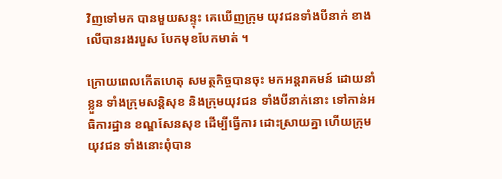វិញទៅមក បានមួយសន្ទុះ គេឃើញក្រុម យុវជនទាំងបីនាក់ ខាងលើបានរងរបួស បែកមុខបែកមាត់ ។

ក្រោយពេលកើតហេតុ សមត្ថកិច្ចបានចុះ មកអន្តរាគមន៍ ដោយនាំខ្លួន ទាំងក្រុមសន្តិសុខ និងក្រុមយុវជន ទាំងបីនាក់នោះ ទៅកាន់អធិការដ្ឋាន ខណ្ឌសែនសុខ ដើម្បីធ្វើការ ដោះស្រាយគ្នា ហើយក្រុមយុវជន ទាំងនោះពុំបាន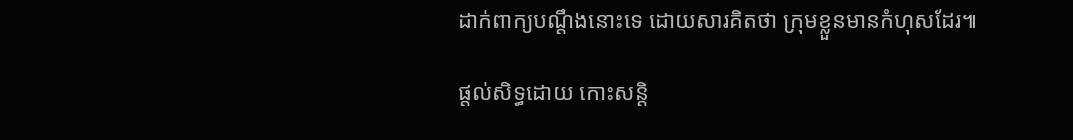ដាក់ពាក្យបណ្តឹងនោះទេ ដោយសារគិតថា ក្រុមខ្លួនមានកំហុសដែរ៕

ផ្តល់សិទ្ធដោយ កោះសន្តិ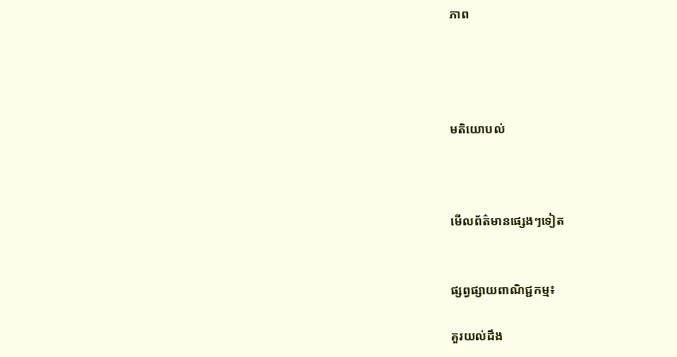ភាព




មតិយោបល់



មើលព័ត៌មានផ្សេងៗទៀត


ផ្សព្វផ្សាយពាណិជ្ជកម្ម៖

គួរយល់ដឹង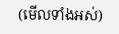(មើលទាំងអស់)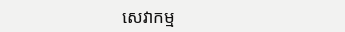សេវាកម្ម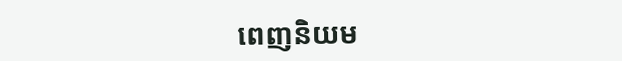ពេញនិយម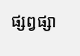ផ្សព្វផ្សា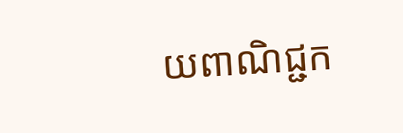យពាណិជ្ជក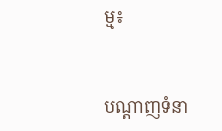ម្ម៖


បណ្តាញទំនា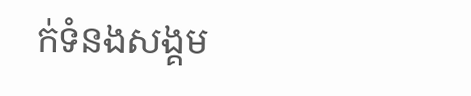ក់ទំនងសង្គម